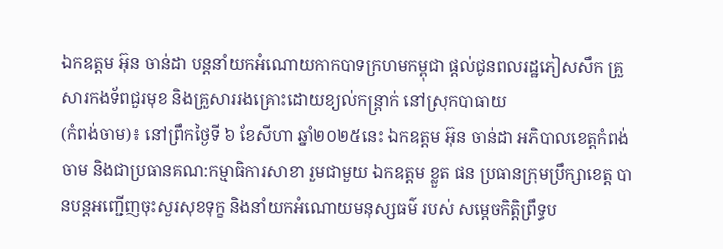ឯកឧត្តម អ៊ុន ចាន់ដា បន្តនាំយកអំណោយកាកបាទក្រហមកម្ពុជា ផ្តល់ជូនពលរដ្ឋភៀសសឹក គ្រួសារកងទ័ពជួរមុខ និងគ្រួសាររងគ្រោះដោយខ្យល់កន្ត្រាក់ នៅស្រុកបាធាយ
(កំពង់ចាម)៖ នៅព្រឹកថ្ងៃទី ៦ ខែសីហា ឆ្នាំ២០២៥នេះ ឯកឧត្តម អ៊ុន ចាន់ដា អភិបាលខេត្តកំពង់ចាម និងជាប្រធានគណ:កម្មាធិការសាខា រួមជាមួយ ឯកឧត្តម ខ្លួត ផន ប្រធានក្រុមប្រឹក្សាខេត្ត បានបន្តអញ្ជើញចុះសួរសុខទុក្ខ និងនាំយកអំណោយមនុស្សធម៌ របស់ សម្តេចកិត្តិព្រឹទ្ធប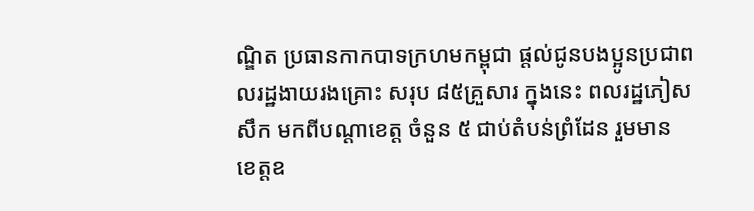ណ្ឌិត ប្រធានកាកបាទក្រហមកម្ពុជា ផ្ដល់ជូនបងប្អូនប្រជាពលរដ្ឋងាយរងគ្រោះ សរុប ៨៥គ្រួសារ ក្នុងនេះ ពលរដ្ឋភៀសសឹក មកពីបណ្តាខេត្ត ចំនួន ៥ ជាប់តំបន់ព្រំដែន រួមមាន ខេត្តឧ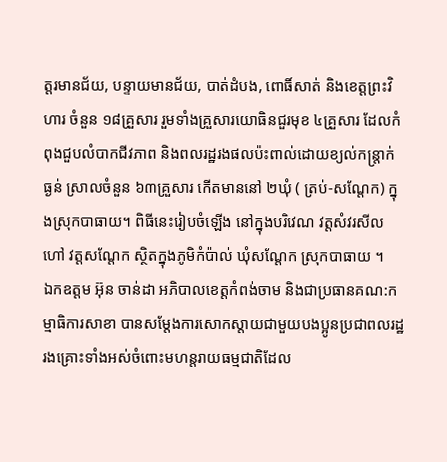ត្តរមានជ័យ, បន្ទាយមានជ័យ, បាត់ដំបង, ពោធិ៍សាត់ និងខេត្តព្រះវិហារ ចំនួន ១៨គ្រួសារ រួមទាំងគ្រួសារយោធិនជួរមុខ ៤គ្រួសារ ដែលកំពុងជួបលំបាកជីវភាព និងពលរដ្ឋរងផលប៉ះពាល់ដោយខ្យល់កន្ត្រាក់ ធ្ងន់ ស្រាលចំនួន ៦៣គ្រួសារ កើតមាននៅ ២ឃុំ ( ត្រប់-សណ្តែក) ក្នុងស្រុកបាធាយ។ ពិធីនេះរៀបចំឡើង នៅក្នុងបរិវេណ វត្តសំវរសីល ហៅ វត្តសណ្តែក ស្ថិតក្នុងភូមិកំប៉ាល់ ឃុំសណ្តែក ស្រុកបាធាយ ។
ឯកឧត្តម អ៊ុន ចាន់ដា អភិបាលខេត្តកំពង់ចាម និងជាប្រធានគណ:កម្មាធិការសាខា បានសម្តែងការសោកស្តាយជាមួយបងប្អូនប្រជាពលរដ្ឋរងគ្រោះទាំងអស់ចំពោះមហន្តរាយធម្មជាតិដែល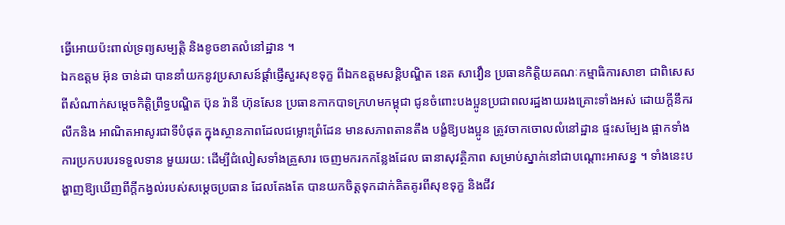ធ្វើអោយប៉ះពាល់ទ្រព្យសម្បត្តិ និងខូចខាតលំនៅដ្ឋាន ។
ឯកឧត្តម អ៊ុន ចាន់ដា បាននាំយកនូវប្រសាសន៍ផ្ដាំផ្ញើសួរសុខទុក្ខ ពីឯកឧត្តមសន្តិបណ្ឌិត នេត សាវឿន ប្រធានកិត្តិយគណៈកម្មាធិការសាខា ជាពិសេសពីសំណាក់សម្តេចកិត្តិព្រឹទ្ធបណ្ឌិត ប៊ុន រ៉ានី ហ៊ុនសែន ប្រធានកាកបាទក្រហមកម្ពុជា ជូនចំពោះបងប្អូនប្រជាពលរដ្ឋងាយរងគ្រោះទាំងអស់ ដោយក្ដីនឹករលឹកនិង អាណិតអាសូរជាទីបំផុត ក្នុងស្ថានភាពដែលជម្លោះព្រំដែន មានសភាពតានតឹង បង្ខំឱ្យបងប្អូន ត្រូវចាកចោលលំនៅដ្ឋាន ផ្ទះសម្បែង ផ្អាកទាំងការប្រកបរបរទទួលទាន មួយរយ: ដើម្បីជំលៀសទាំងគ្រួសារ ចេញមករកកន្លែងដែល ធានាសុវត្ថិភាព សម្រាប់ស្នាក់នៅជាបណ្តោះអាសន្ន ។ ទាំងនេះបង្ហាញឱ្យឃើញពីក្តីកង្វល់របស់សម្តេចប្រធាន ដែលតែងតែ បានយកចិត្តទុកដាក់គិតគូរពីសុខទុក្ខ និងជីវ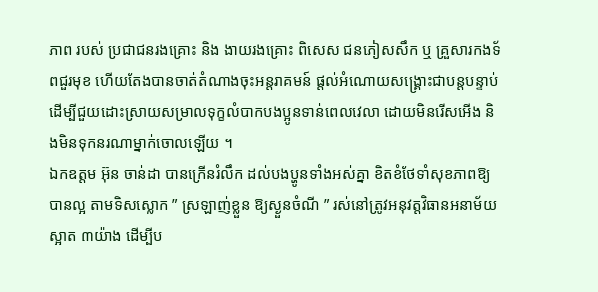ភាព របស់ ប្រជាជនរងគ្រោះ និង ងាយរងគ្រោះ ពិសេស ជនភៀសសឹក ឬ គ្រួសារកងទ័ពជួរមុខ ហើយតែងបានចាត់តំណាងចុះអន្តរាគមន៍ ផ្តល់អំណោយសង្រ្គោះជាបន្តបន្ទាប់ ដើម្បីជួយដោះស្រាយសម្រាលទុក្ខលំបាកបងប្អូនទាន់ពេលវេលា ដោយមិនរើសអើង និងមិនទុកនរណាម្នាក់ចោលឡើយ ។
ឯកឧត្តម អ៊ុន ចាន់ដា បានក្រើនរំលឹក ដល់បងប្ហូនទាំងអស់គ្នា ខិតខំថែទាំសុខភាពឱ្យបានល្អ តាមទិសស្លោក ” ស្រឡាញ់ខ្លួន ឱ្យស្ងួនចំណី ” រស់នៅត្រូវអនុវត្តវិធានអនាម័យស្អាត ៣យ៉ាង ដើម្បីប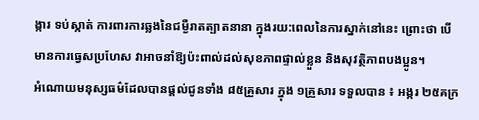ង្ការ ទប់ស្កាត់ ការពារការឆ្លងនៃជម្ងឺរាតត្បាតនានា ក្នុងរយ:ពេលនៃការស្នាក់នៅនេះ ព្រោះថា បើមានការធ្វេសប្រហែស វាអាចនាំឱ្យប៉ះពាល់ដល់សុខភាពផ្ទាល់ខ្លួន និងសុវត្ថិភាពបងប្អូន។
អំណោយមនុស្សធម៌ដែលបានផ្ដល់ជូនទាំង ៨៥គ្រួសារ ក្នុង ១គ្រួសារ ទទួលបាន ៖ អង្ករ ២៥គក្រ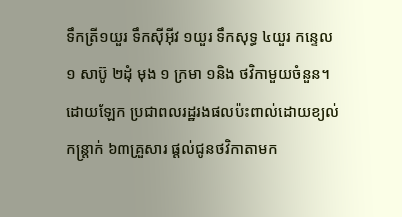ទឹកត្រី១យួរ ទឹកស៊ីអ៊ីវ ១យួរ ទឹកសុទ្ធ ៤យួរ កន្ទេល១ សាប៊ូ ២ដុំ មុង ១ ក្រមា ១និង ថវិកាមួយចំនួន។ ដោយឡែក ប្រជាពលរដ្ឋរងផលប៉ះពាល់ដោយខ្យល់កន្ត្រាក់ ៦៣គ្រួសារ ផ្តល់ជូនថវិកាតាមក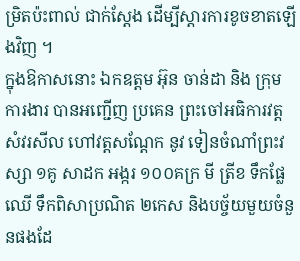ម្រិតប៉ះពាល់ ជាក់ស្តែង ដើម្បីស្តារការខូចខាតឡើងវិញ ។
ក្នុងឱកាសនោះ ឯកឧត្តម អ៊ុន ចាន់ដា និង ក្រុមការងារ បានអញ្ជើញ ប្រគេន ព្រះចៅអធិការវត្ត សំវរសីល ហៅវត្តសណ្តែក នូវ ទៀនចំណាំព្រះវស្សា ១គូ សាដក អង្ករ ១០០គក្រ មី ត្រីខ ទឹកផ្លែឈើ ទឹកពិសាប្រណិត ២កេស និងបច្ច័យមួយចំនួនផងដែ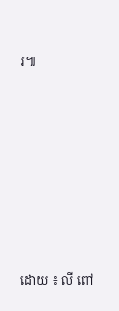រ៕








ដោយ ៖ លី ពៅ